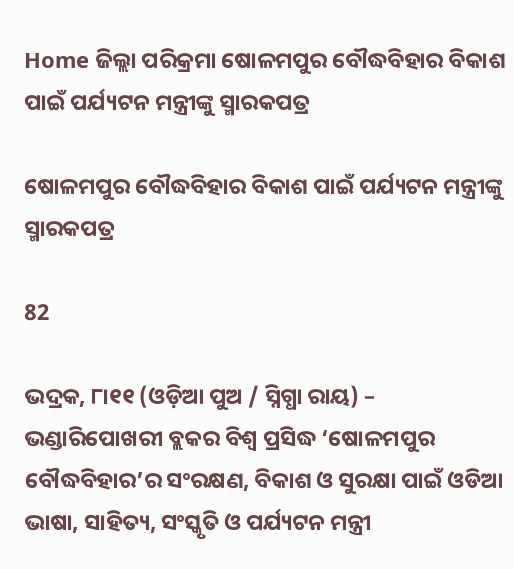Home ଜିଲ୍ଲା ପରିକ୍ରମା ଷୋଳମପୁର ବୌଦ୍ଧବିହାର ବିକାଶ ପାଇଁ ପର୍ଯ୍ୟଟନ ମନ୍ତ୍ରୀଙ୍କୁ ସ୍ମାରକପତ୍ର

ଷୋଳମପୁର ବୌଦ୍ଧବିହାର ବିକାଶ ପାଇଁ ପର୍ଯ୍ୟଟନ ମନ୍ତ୍ରୀଙ୍କୁ ସ୍ମାରକପତ୍ର

82

ଭଦ୍ରକ, ୮ା୧୧ (ଓଡ଼ିଆ ପୁଅ / ସ୍ନିଗ୍ଧା ରାୟ) – ଭଣ୍ଡାରିପୋଖରୀ ବ୍ଲକର ବିଶ୍ୱ ପ୍ରସିଦ୍ଧ ‘ଷୋଳମପୁର ବୌଦ୍ଧବିହାର’ର ସଂରକ୍ଷଣ, ବିକାଶ ଓ ସୁରକ୍ଷା ପାଇଁ ଓଡିଆ ଭାଷା, ସାହିତ୍ୟ, ସଂସ୍କୃତି ଓ ପର୍ଯ୍ୟଟନ ମନ୍ତ୍ରୀ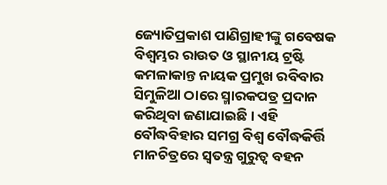ଜ୍ୟୋତିପ୍ରକାଶ ପାଣିଗ୍ରାହୀଙ୍କୁ ଗବେଷକ ବିଶ୍ୱମ୍ଭର ରାଉତ ଓ ସ୍ଥାନୀୟ ଟ୍ରଷ୍ଟି କମଳାକାନ୍ତ ନାୟକ ପ୍ରମୁଖ ରବିବାର ସିମୁଳିଆ ଠାରେ ସ୍ମାରକପତ୍ର ପ୍ରଦାନ କରିଥିବା ଜଣାଯାଇଛି । ଏହି ବୌଦ୍ଧବିହାର ସମଗ୍ର ବିଶ୍ୱ ବୌଦ୍ଧକିର୍ତ୍ତି ମାନଚିତ୍ରରେ ସ୍ୱତନ୍ତ୍ର ଗୁରୁତ୍ୱ ବହନ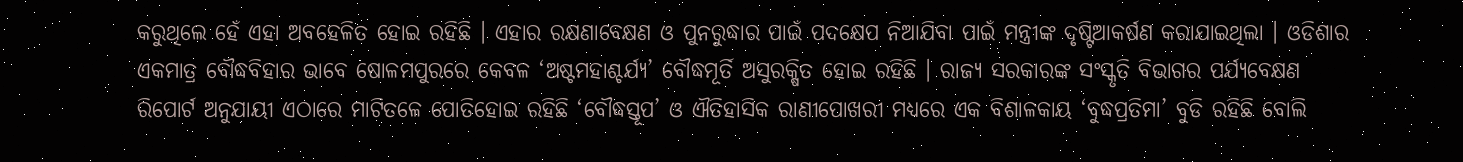କରୁଥିଲେ ହେଁ ଏହା ଅବହେଳିତ ହୋଇ ରହିଛି । ଏହାର ରକ୍ଷଣାବେକ୍ଷଣ ଓ ପୁନରୁଦ୍ଧାର ପାଇଁ ପଦକ୍ଷେପ ନିଆଯିବା ପାଇଁ ମନ୍ତ୍ରୀଙ୍କ ଦୃଷ୍ଟିଆକର୍ଷଣ କରାଯାଇଥିଲା । ଓଡିଶାର ଏକମାତ୍ର ବୌଦ୍ଧବିହାର ଭାବେ ଷୋଳମପୁରରେ କେବଳ ‘ଅଷ୍ଟମହାଶ୍ଚର୍ଯ୍ୟ’ ବୌଦ୍ଧମୂର୍ତି ଅସୁରକ୍ଷିତ ହୋଇ ରହିଛି । ରାଜ୍ୟ ସରକାରଙ୍କ ସଂସ୍କୃତି ବିଭାଗର ପର୍ଯ୍ୟବେକ୍ଷଣ ରିପୋର୍ଟ ଅନୁଯାୟୀ ଏଠାରେ ମାଟିତଳେ ପୋତିହୋଇ ରହିଛି ‘ବୌଦ୍ଧସ୍ତୂପ’ ଓ ଐତିହାସିକ ରାଣୀପୋଖରୀ ମଧ୍ୟରେ ଏକ ବିଶାଳକାୟ ‘ବୁଦ୍ଧପ୍ରତିମା’ ବୁଡି ରହିଛି ବୋଲି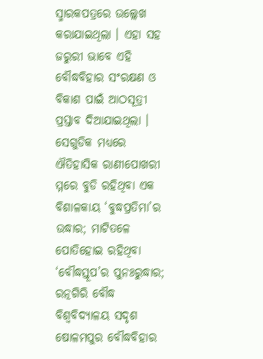ସ୍ମାରକପତ୍ରରେ ଉଲ୍ଲେଖ କରାଯାଇଥିଲା । ଏହା ସହ ଜରୁରୀ ଭାବେ ଏହି ବୌଦ୍ଧବିହାର ସଂରକ୍ଷଣ ଓ ବିକାଶ ପାଇଁ ଆଠସୂତ୍ରୀ ପ୍ରସ୍ତାବ ଦିଆଯାଇଥିଲା । ସେଗୁଡିକ ମଧ୍ୟରେ ଐତିହାସିକ ରାଣୀପୋଖରୀ ମ୍ମରେ ବୁଡି ରହିଥିବା ଏକ ବିଶାଳକାୟ ‘ବୁଦ୍ଧପ୍ରତିମା’ର ଉଦ୍ଧାର; ମାଟିତଳେ ପୋତିହୋଇ ରହିଥିବା ‘ବୌଦ୍ଧସ୍ତୂପ’ର ପୁନଃରୁଦ୍ଧାର; ରତ୍ନଗିରି ବୌଦ୍ଧ ବିଶ୍ୱବିଦ୍ୟାଳୟ ସଦୃଶ ଷୋଳମପୁର ବୌଦ୍ଧବିହାର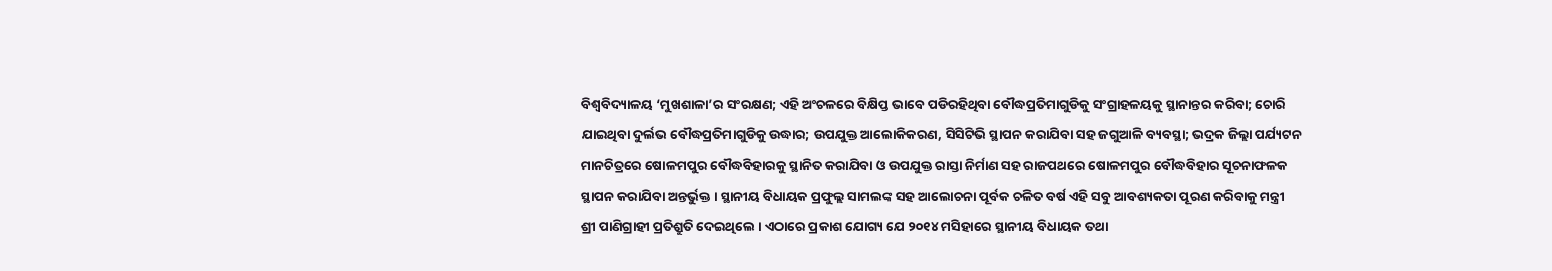ବିଶ୍ୱବିଦ୍ୟାଳୟ ‘ମୁଖଶାଳା’ର ସଂରକ୍ଷଣ; ଏହି ଅଂଚଳରେ ବିକ୍ଷିପ୍ତ ଭାବେ ପଡିରହିଥିବା ବୌଦ୍ଧପ୍ରତିମାଗୁଡିକୁ ସଂଗ୍ରାହଳୟକୁ ସ୍ଥାନାନ୍ତର କରିବା; ଚୋରି ଯାଇଥିବା ଦୁର୍ଲଭ ବୌଦ୍ଧପ୍ରତିମାଗୁଡିକୁ ଉଦ୍ଧାର; ଉପଯୁକ୍ତ ଆଲୋକିକରଣ, ସିସିଟିଭି ସ୍ଥାପନ କରାଯିବା ସହ ଜଗୁଆଳି ବ୍ୟବସ୍ଥା; ଭଦ୍ରକ ଜିଲ୍ଲା ପର୍ଯ୍ୟଟନ ମାନଚିତ୍ରରେ ଷୋଳମପୁର ବୌଦ୍ଧବିହାରକୁ ସ୍ଥାନିତ କରାଯିବା ଓ ଉପଯୁକ୍ତ ରାସ୍ତା ନିର୍ମାଣ ସହ ରାଜପଥରେ ଷୋଳମପୁର ବୌଦ୍ଧବିହାର ସୂଚନାଫଳକ ସ୍ଥାପନ କରାଯିବା ଅନ୍ତର୍ଭୁକ୍ତ । ସ୍ଥାନୀୟ ବିଧାୟକ ପ୍ରଫୁଲ୍ଲ ସାମଲଙ୍କ ସହ ଆଲୋଚନା ପୂର୍ବକ ଚଳିତ ବର୍ଷ ଏହି ସବୁ ଆବଶ୍ୟକତା ପୂରଣ କରିବାକୁ ମନ୍ତ୍ରୀ ଶ୍ରୀ ପାଣିଗ୍ରାହୀ ପ୍ରତିଶ୍ରୁତି ଦେଇଥିଲେ । ଏଠାରେ ପ୍ରକାଶ ଯୋଗ୍ୟ ଯେ ୨୦୧୪ ମସିହାରେ ସ୍ଥାନୀୟ ବିଧାୟକ ତଥା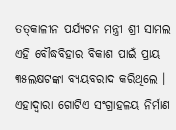ତତ୍‌କାଳୀନ ପର୍ଯ୍ୟଟନ ମନ୍ତ୍ରୀ ଶ୍ରୀ ସାମଲ ଏହି ବୌଦ୍ଧବିହାର ବିକାଶ ପାଇଁ ପ୍ରାୟ ୩୫ଲକ୍ଷଟଙ୍କା ବ୍ୟୟବରାଦ କରିଥିଲେ । ଏହାଦ୍ୱାରା ଗୋଟିଏ ସଂଗ୍ରାହଳୟ ନିର୍ମାଣ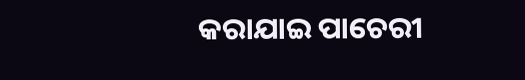କରାଯାଇ ପାଚେରୀ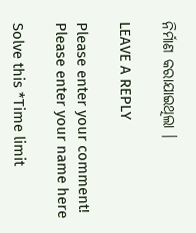ନିର୍ମାଣ କରାଯାଇଥିଲା ।

LEAVE A REPLY

Please enter your comment!
Please enter your name here

Solve this *Time limit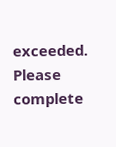exceeded. Please complete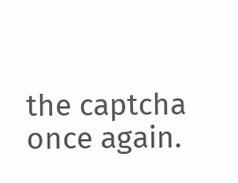the captcha once again.